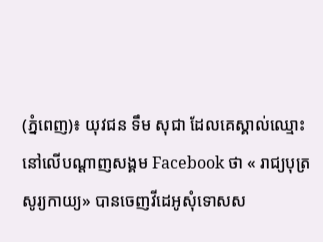(ភ្នំពេញ)៖ យុវជន ទឹម សុជា ដែលគេស្គាល់ឈ្មោះនៅលើបណ្តាញសង្គម Facebook ថា « រាជ្យបុត្រ សូរ្យកាយ្យ» បានចេញវីដេអូសុំទោសស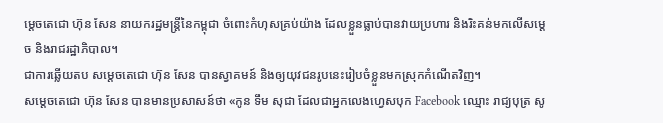ម្តេចតេជោ ហ៊ុន សែន នាយករដ្ឋមន្រ្តីនៃកម្ពុជា ចំពោះកំហុសគ្រប់យ៉ាង ដែលខ្លួនធ្លាប់បានវាយប្រហារ និងរិះគន់មកលើសម្តេច និងរាជរដ្ឋាភិបាល។
ជាការឆ្លើយតប សម្តេចតេជោ ហ៊ុន សែន បានស្វាគមន៍ និងឲ្យយុវជនរូបនេះរៀបចំខ្លួនមកស្រុកកំណើតវិញ។
សម្តេចតេជោ ហ៊ុន សែន បានមានប្រសាសន៍ថា «កូន ទឹម សុជា ដែលជាអ្នកលេងហ្វេសបុក Facebook ឈ្មោះ រាជ្យបុត្រ សូ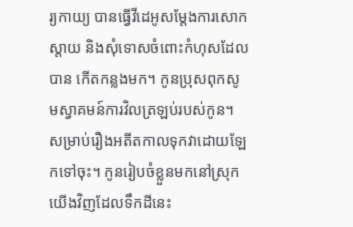រ្យកាយ្យ បានធ្វើវីដេអូសម្តែងការសោកស្តាយ និងសុំទោសចំពោះកំហុសដែលបាន កើតកន្លងមក។ កូនប្រុសពុកសូមស្វាគមន៍ការវិលត្រឡប់របស់កូន។ សម្រាប់រឿងអតីតកាលទុកវាដោយឡែកទៅចុះ។ កូនរៀបចំខ្លួនមកនៅស្រុកយើងវិញដែលទឹកដីនេះ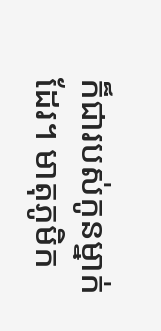ក៏ជារបស់កូនម្នាក់ដែរ។ មាតុភូមិក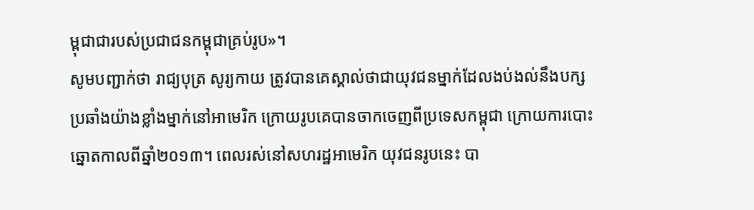ម្ពុជាជារបស់ប្រជាជនកម្ពុជាគ្រប់រូប»។
សូមបញ្ជាក់ថា រាជ្យបុត្រ សូរ្យកាយ ត្រូវបានគេស្គាល់ថាជាយុវជនម្នាក់ដែលងប់ងល់នឹងបក្សប្រឆាំងយ៉ាងខ្លាំងម្នាក់នៅអាមេរិក ក្រោយរូបគេបានចាកចេញពីប្រទេសកម្ពុជា ក្រោយការបោះឆ្នោតកាលពីឆ្នាំ២០១៣។ ពេលរស់នៅសហរដ្ឋអាមេរិក យុវជនរូបនេះ បា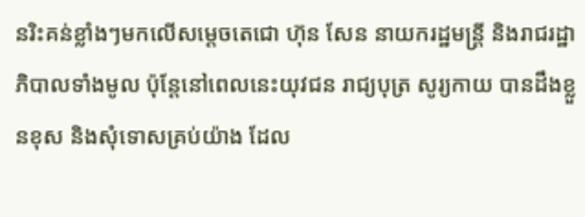នរិះគន់ខ្លាំងៗមកលើសម្តេចតេជោ ហ៊ុន សែន នាយករដ្ឋមន្រ្តី និងរាជរដ្ឋាភិបាលទាំងមូល ប៉ុន្តែនៅពេលនេះយុវជន រាជ្យបុត្រ សូរ្យកាយ បានដឹងខ្លួនខុស និងសុំទោសគ្រប់យ៉ាង ដែល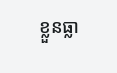ខ្លួនធ្លា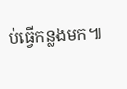ប់ធ្វើកន្លងមក៕